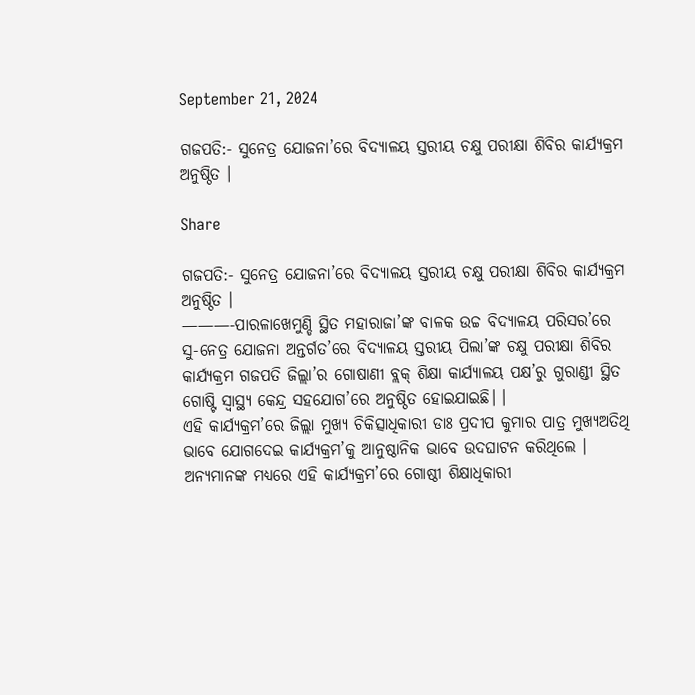September 21, 2024

ଗଜପତି:- ସୁନେତ୍ର ଯୋଜନା’ରେ ବିଦ୍ୟାଳୟ ସ୍ତରୀୟ ଚକ୍ଷୁ ପରୀକ୍ଷା ଶିବିର କାର୍ଯ୍ୟକ୍ରମ ଅନୁଷ୍ଠିତ ।

Share

ଗଜପତି:- ସୁନେତ୍ର ଯୋଜନା’ରେ ବିଦ୍ୟାଳୟ ସ୍ତରୀୟ ଚକ୍ଷୁ ପରୀକ୍ଷା ଶିବିର କାର୍ଯ୍ୟକ୍ରମ ଅନୁଷ୍ଠିତ ।
———-ପାରଳାଖେମୁଣ୍ଡି ସ୍ଥିତ ମହାରାଜା’ଙ୍କ ବାଳକ ଉଚ୍ଚ ବିଦ୍ୟାଳୟ ପରିସର’ରେ ସୁ-ନେତ୍ର ଯୋଜନା ଅନ୍ତର୍ଗତ’ରେ ବିଦ୍ୟାଳୟ ସ୍ତରୀୟ ପିଲା’ଙ୍କ ଚକ୍ଷୁ ପରୀକ୍ଷା ଶିବିର କାର୍ଯ୍ୟକ୍ରମ ଗଜପତି ଜିଲ୍ଲା’ର ଗୋଷାଣୀ ବ୍ଲକ୍ ଶିକ୍ଷା କାର୍ଯ୍ୟାଳୟ ପକ୍ଷ’ରୁ ଗୁରାଣ୍ଡୀ ସ୍ଥିତ ଗୋଷ୍ଟି ସ୍ୱାସ୍ଥ୍ୟ କେନ୍ଦ୍ର ସହଯୋଗ’ରେ ଅନୁଷ୍ଠିତ ହୋଇଯାଇଛି। ।
ଏହି କାର୍ଯ୍ୟକ୍ରମ’ରେ ଜିଲ୍ଲା ମୁଖ୍ୟ ଚିକିତ୍ସାଧିକାରୀ ଡାଃ ପ୍ରଦୀପ କୁମାର ପାତ୍ର ମୁଖ୍ୟଅତିଥି ଭାବେ ଯୋଗଦେଇ କାର୍ଯ୍ୟକ୍ରମ’କୁ ଆନୁଷ୍ଠାନିକ ଭାବେ ଉଦଘାଟନ କରିଥିଲେ ।
ଅନ୍ୟମାନଙ୍କ ମଧ୍ୟରେ ଏହି କାର୍ଯ୍ୟକ୍ରମ’ରେ ଗୋଷ୍ଠୀ ଶିକ୍ଷାଧିକାରୀ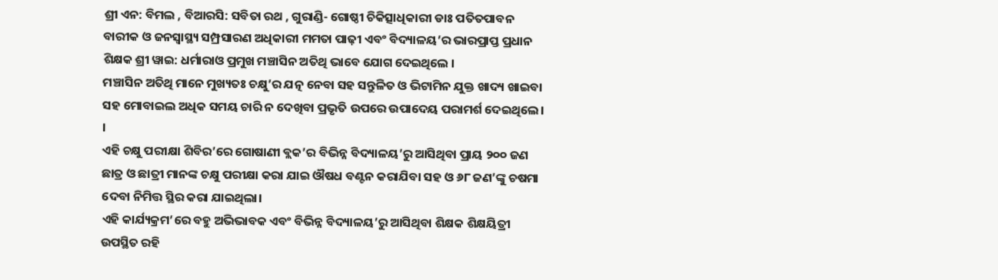ଶ୍ରୀ ଏନ: ବିମଲ , ବିଆରସି: ସବିତା ରଥ , ଗୁରାଣ୍ଡି- ଗୋଷ୍ଠୀ ଚିକିତ୍ସାଧିକାରୀ ଡାଃ ପତିତପାବନ ବାରୀକ ଓ ଜନସ୍ୱାସ୍ଥ୍ୟ ସମ୍ପ୍ରସାରଣ ଅଧିକାରୀ ମମତା ପାଢ଼ୀ ଏବଂ ବିଦ୍ୟାଳୟ’ର ଭାରପ୍ରାପ୍ତ ପ୍ରଧାନ ଶିକ୍ଷକ ଶ୍ରୀ ୱାଇ: ଧର୍ମାରାଓ ପ୍ରମୁଖ ମଞ୍ଚାସିନ ଅତିଥି ଭାବେ ଯୋଗ ଦେଇଥିଲେ ।
ମଞ୍ଚାସିନ ଅତିଥି ମାନେ ମୁଖ୍ୟତଃ ଚକ୍ଷୁ’ର ଯତ୍ନ ନେବା ସହ ସନ୍ତୁଳିତ ଓ ଭିଟାମିନ ଯୁକ୍ତ ଖାଦ୍ୟ ଖାଇବା ସହ ମୋବାଇଲ ଅଧିକ ସମୟ ଚାରି ନ ଦେଖିବା ପ୍ରଭୃତି ଉପରେ ଉପାଦେୟ ପରାମର୍ଶ ଦେଇଥିଲେ। ।
ଏହି ଚକ୍ଷୁ ପରୀକ୍ଷା ଶିବିର’ରେ ଗୋଷାଣୀ ବ୍ଲକ’ର ବିଭିନ୍ନ ବିଦ୍ୟାଳୟ’ରୁ ଆସିଥିବା ପ୍ରାୟ ୨୦୦ ଜଣ ଛାତ୍ର ଓ ଛାତ୍ରୀ ମାନଙ୍କ ଚକ୍ଷୁ ପରୀକ୍ଷା କରା ଯାଇ ଔଷଧ ବଣ୍ଟନ କରାଯିବା ସହ ଓ ୬୮ ଜଣ’ଙ୍କୁ ଚଷମା ଦେବା ନିମିତ୍ତ ସ୍ଥିର କରା ଯାଇଥିଲା।
ଏହି କାର୍ଯ୍ୟକ୍ରମ’ରେ ବହୁ ଅଭିଭାବକ ଏବଂ ବିଭିନ୍ନ ବିଦ୍ୟାଳୟ’ରୁ ଆସିଥିବା ଶିକ୍ଷକ ଶିକ୍ଷୟିତ୍ରୀ ଉପସ୍ଥିତ ରହି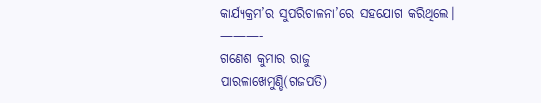କାର୍ଯ୍ୟକ୍ରମ’ର ସୁପରିଚାଳନା’ରେ ସହଯୋଗ କରିଥିଲେ।
———-
ଗଣେଶ କୁମାର ରାଜୁ
ପାରଳାଖେମୁଣ୍ଡି(ଗଜପତି)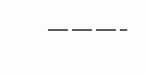———-